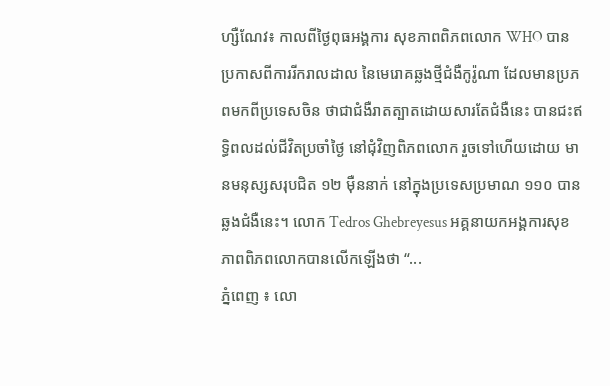ហ្សឺណែវ៖ កាលពីថ្ងៃពុធអង្គការ សុខភាពពិភពលោក WHO បានប្រកាសពីការរីករាលដាល នៃមេរោគឆ្លងថ្មីជំងឺកូរ៉ូណា ដែលមានប្រភពមកពីប្រទេសចិន ថាជាជំងឺរាតត្បាតដោយសារតែជំងឺនេះ បានជះឥទ្ធិពលដល់ជីវិតប្រចាំថ្ងៃ នៅជុំវិញពិភពលោក រួចទៅហើយដោយ មានមនុស្សសរុបជិត ១២ ម៉ឺននាក់ នៅក្នុងប្រទេសប្រមាណ ១១០ បានឆ្លងជំងឺនេះ។ លោក Tedros Ghebreyesus អគ្គនាយកអង្គការសុខភាពពិភពលោកបានលើកឡើងថា “...
ភ្នំពេញ ៖ លោ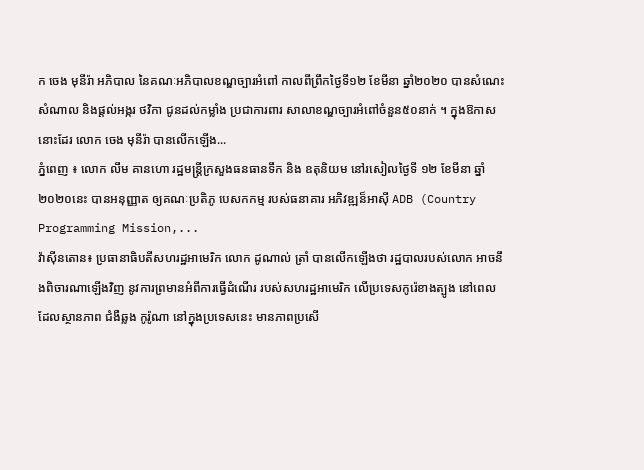ក ចេង មុនីរ៉ា អភិបាល នៃគណៈអភិបាលខណ្ឌច្បារអំពៅ កាលពីព្រឹកថ្ងៃទី១២ ខែមីនា ឆ្នាំ២០២០ បានសំណេះសំណាល និងផ្តល់អង្ករ ថវិកា ជូនដល់កម្លាំង ប្រជាការពារ សាលាខណ្ឌច្បារអំពៅចំនួន៥០នាក់ ។ ក្នុងឱកាសនោះដែរ លោក ចេង មុនីរ៉ា បានលើកឡើង...
ភ្នំពេញ ៖ លោក លឹម គានហោ រដ្ឋមន្រ្តីក្រសួងធនធានទឹក និង ឧតុនិយម នៅរសៀលថ្ងៃទី ១២ ខែមីនា ឆ្នាំ ២០២០នេះ បានអនុញ្ញាត ឲ្យគណៈប្រតិភូ បេសកកម្ម របស់ធនាគារ អភិវឌ្ឍន៏អាស៊ី ADB (Country Programming Mission,...
វ៉ាស៊ីនតោន៖ ប្រធានាធិបតីសហរដ្ឋអាមេរិក លោក ដូណាល់ ត្រាំ បានលើកឡើងថា រដ្ឋបាលរបស់លោក អាចនឹងពិចារណាឡើងវិញ នូវការព្រមានអំពីការធ្វើដំណើរ របស់សហរដ្ឋអាមេរិក លើប្រទេសកូរ៉េខាងត្បូង នៅពេលដែលស្ថានភាព ជំងឺឆ្លង កូរ៉ូណា នៅក្នុងប្រទេសនេះ មានភាពប្រសើ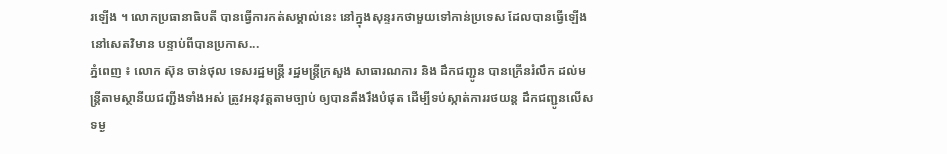រឡើង ។ លោកប្រធានាធិបតី បានធ្វើការកត់សម្គាល់នេះ នៅក្នុងសុន្ទរកថាមួយទៅកាន់ប្រទេស ដែលបានធ្វើឡើងនៅសេតវិមាន បន្ទាប់ពីបានប្រកាស...
ភ្នំពេញ ៖ លោក ស៊ុន ចាន់ថុល ទេសរដ្ឋមន្ត្រី រដ្ឋមន្ត្រីក្រសួង សាធារណការ និង ដឹកជញ្ជូន បានក្រើនរំលឹក ដល់មន្ត្រីតាមស្ថានីយជញ្ជីងទាំងអស់ ត្រូវអនុវត្តតាមច្បាប់ ឲ្យបានតឹងរឹងបំផុត ដើម្បីទប់ស្កាត់ការរថយន្ដ ដឹកជញ្ជូនលើសទម្ង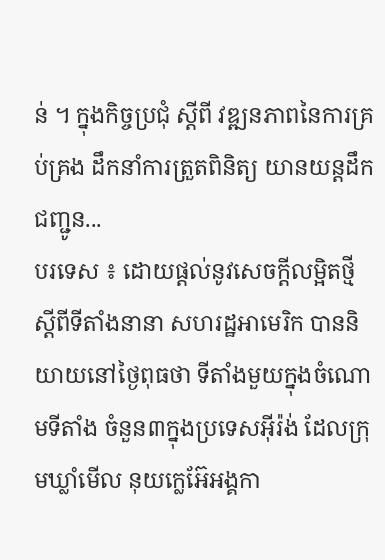ន់ ។ ក្នុងកិច្ចប្រជុំ ស្ដីពី វឌ្ឍនភាពនៃការគ្រប់គ្រង ដឹកនាំការត្រួតពិនិត្យ យានយន្តដឹកជញ្ជូន...
បរទេស ៖ ដោយផ្តល់នូវសេចក្តីលម្អិតថ្មី ស្តីពីទីតាំងនានា សហរដ្ឋអាមេរិក បាននិយាយនៅថ្ងៃពុធថា ទីតាំងមួយក្នុងចំណោមទីតាំង ចំនួន៣ក្នុងប្រទេសអ៊ីរ៉ង់ ដែលក្រុមឃ្លាំមើល នុយក្លេអ៊ែអង្គកា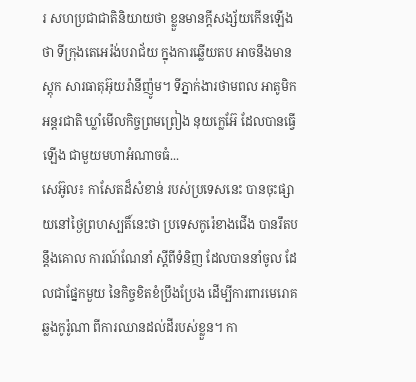រ សហប្រជាជាតិនិយាយថា ខ្លួនមានក្តីសង្ស័យកើនឡើងថា ទីក្រុងតេអេរ៉ង់បរាជ័យ ក្នុងការឆ្លើយតប អាចនឹងមានស្តុក សារធាតុអ៊ុយរ៉ានីញ៉ូម។ ទីភ្នាក់ងារថាមពល អាតូមិកអន្តរជាតិ ឃ្លាំមើលកិច្ចព្រមព្រៀង នុយក្លេអ៊ែ ដែលបានធ្វើឡើង ជាមួយមហាអំណាចធំ...
សេអ៊ូល៖ កាសែតដ៏សំខាន់ របស់ប្រទេសនេះ បានចុះផ្សាយនៅថ្ងៃព្រហស្បតិ៍នេះថា ប្រទេសកូរ៉េខាងជើង បានរឹតបន្តឹងគោល ការណ៍ណែនាំ ស្តីពីទំនិញ ដែលបាននាំចូល ដែលជាផ្នែកមួយ នៃកិច្ចខិតខំប្រឹងប្រែង ដើម្បីការពារមេរោគឆ្លងកូរ៉ូណា ពីការឈានដល់ដីរបស់ខ្លួន។ កា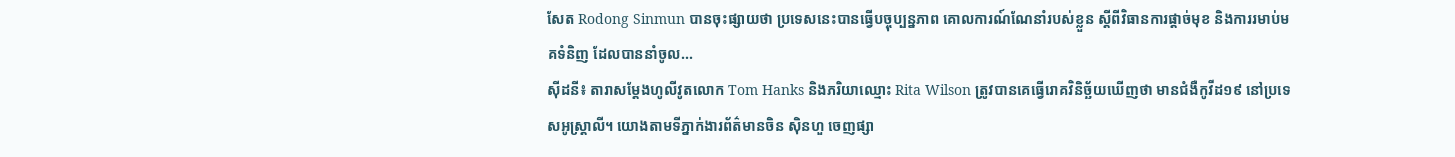សែត Rodong Sinmun បានចុះផ្សាយថា ប្រទេសនេះបានធ្វើបច្ចុប្បន្នភាព គោលការណ៍ណែនាំរបស់ខ្លួន ស្តីពីវិធានការផ្តាច់មុខ និងការរមាប់មគទំនិញ ដែលបាននាំចូល...
ស៊ីដនី៖ តារាសម្តែងហូលីវូតលោក Tom Hanks និងភរិយាឈ្មោះ Rita Wilson ត្រូវបានគេធ្វើរោគវិនិច្ឆ័យឃើញថា មានជំងឺកូវីដ១៩ នៅប្រទេសអូស្ត្រាលី។ យោងតាមទីភ្នាក់ងារព័ត៌មានចិន ស៊ិនហួ ចេញផ្សា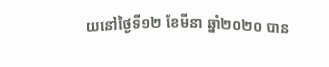យនៅថ្ងៃទី១២ ខែមីនា ឆ្នាំ២០២០ បាន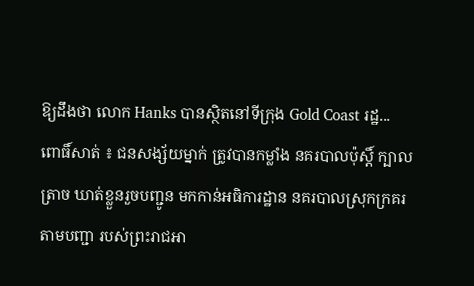ឱ្យដឹងថា លោក Hanks បានស្ថិតនៅទីក្រុង Gold Coast រដ្ឋ...
ពោធិ៍សាត់ ៖ ជនសង្ស័យម្នាក់ ត្រូវបានកម្លាំង នគរបាលប៉ុស្តិ៍ ក្បាលត្រាច ឃាត់ខ្លួនរួចបញ្ជូន មកកាន់អធិការដ្ឋាន នគរបាលស្រុកក្រគរ តាមបញ្ជា របស់ព្រះរាជអា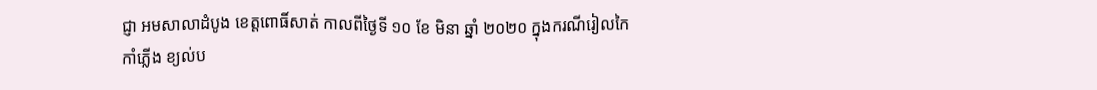ជ្ញា អមសាលាដំបូង ខេត្តពោធិ៍សាត់ កាលពីថ្ងៃទី ១០ ខែ មិនា ឆ្នាំ ២០២០ ក្នុងករណីរៀលកៃកាំភ្លើង ខ្យល់ប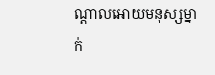ណ្តាលអោយមនុស្សម្នាក់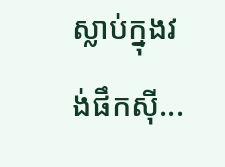ស្លាប់ក្នុងវង់ផឹកស៊ី...